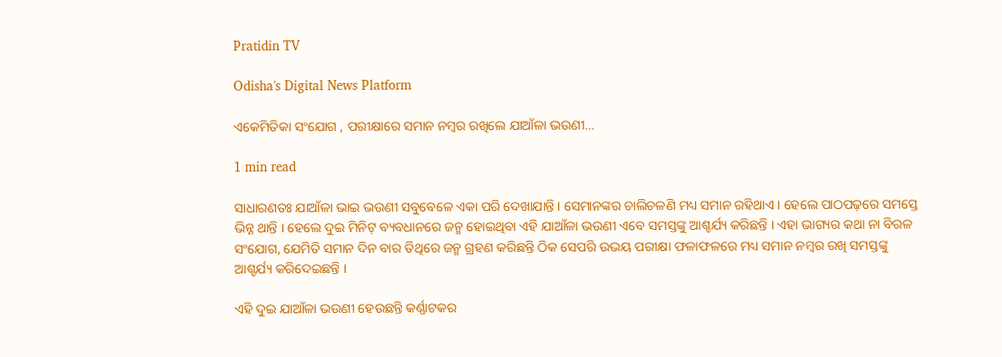Pratidin TV

Odisha's Digital News Platform

ଏକେମିତିକା ସଂଯୋଗ , ପରୀକ୍ଷାରେ ସମାନ ନମ୍ବର ରଖିଲେ ଯାଆଁଳା ଭଉଣୀ…

1 min read

ସାଧାରଣତଃ ଯାଆଁଳା ଭାଇ ଭଉଣୀ ସବୁବେଳେ ଏକା ପରି ଦେଖାଯାନ୍ତି । ସେମାନଙ୍କର ଚାଲିଚଳଣି ମଧ୍ୟ ସମାନ ରହିଥାଏ । ହେଲେ ପାଠପଢ଼ରେ ସମସ୍ତେ ଭିନ୍ନ ଥାନ୍ତି । ହେଲେ ଦୁଇ ମିନିଟ୍ ବ୍ୟବଧାନରେ ଜନ୍ମ ହୋଇଥିବା ଏହି ଯାଆଁଳା ଭଉଣୀ ଏବେ ସମସ୍ତଙ୍କୁ ଆଶ୍ଚର୍ଯ୍ୟ କରିଛନ୍ତି । ଏହା ଭାଗ୍ୟର କଥା ନା ବିରଳ ସଂଯୋଗ, ଯେମିତି ସମାନ ଦିନ ବାର ତିଥିରେ ଜନ୍ମ ଗ୍ରହଣ କରିଛନ୍ତି ଠିକ ସେପରି ଉଭୟ ପରୀକ୍ଷା ଫଳାଫଳରେ ମଧ୍ୟ ସମାନ ନମ୍ବର ରଖି ସମସ୍ତଙ୍କୁ ଆଶ୍ଚର୍ଯ୍ୟ କରିଦେଇଛନ୍ତି ।

ଏହି ଦୁଇ ଯାଆଁଳା ଭଉଣୀ ହେଉଛନ୍ତି କର୍ଣ୍ଣାଟକର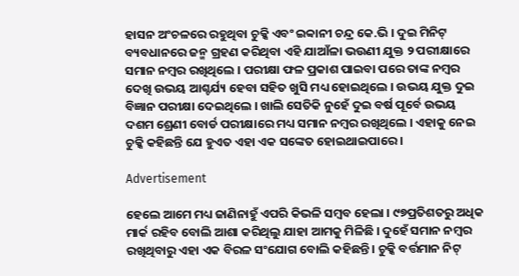ହାସନ ଅଂଚଳରେ ରହୁଥିବା ଚୁକ୍କି ଏବଂ ଇବ୍ୱାନୀ ଚନ୍ଦ୍ର କେ.ଭି । ଦୁଇ ମିନିଟ୍ ବ୍ୟବଧାନରେ ଜନ୍ମ ଗ୍ରହଣ କରିଥିବା ଏହି ଯାଆଁଳା ଭଉଣୀ ଯୁକ୍ତ ୨ ପରୀକ୍ଷାରେ ସମାନ ନମ୍ବର ରଖିଥିଲେ । ପରୀକ୍ଷା ଫଳ ପ୍ରକାଶ ପାଇବା ପରେ ତାଙ୍କ ନମ୍ବର ଦେଖି ଉଭୟ ଆଶ୍ଚର୍ଯ୍ୟ ହେବା ସହିତ ଖୁସି ମଧ୍ୟ ହୋଇଥିଲେ । ଉଭୟ ଯୁକ୍ତ ଦୁଇ ବିଜ୍ଞାନ ପରୀକ୍ଷା ଦେଇଥିଲେ । ଖାଲି ସେତିକି ନୁହେଁ ଦୁଇ ବର୍ଷ ପୂର୍ବେ ଉଭୟ ଦଶମ ଶ୍ରେଣୀ ବୋର୍ଡ ପରୀକ୍ଷାରେ ମଧ୍ୟ ସମାନ ନମ୍ବର ରଖିଥିଲେ । ଏହାକୁ ନେଇ ଚୁକ୍କି କହିଛନ୍ତି ଯେ ହୁଏତ ଏହା ଏକ ସଙ୍କେତ ହୋଇଥାଇପାରେ ।

Advertisement

ହେଲେ ଆମେ ମଧ୍ୟ ଜାଣିନାହୁଁ ଏପରି କିଭଳି ସମ୍ବବ ହେଲା । ୯୭ପ୍ରତିଶତରୁ ଅଧିକ ମାର୍କ ରହିବ ବୋଲି ଆଶା କରିଥିଲୁ ଯାହା ଆମକୁ ମିଳିଛି । ଦୁହେଁ ସମାନ ନମ୍ବର ରଖିଥିବାରୁ ଏହା ଏକ ବିରଳ ସଂଯୋଗ ବୋଲି କହିଛନ୍ତି । ଚୁକ୍କି ବର୍ତ୍ତମାନ ନିଟ୍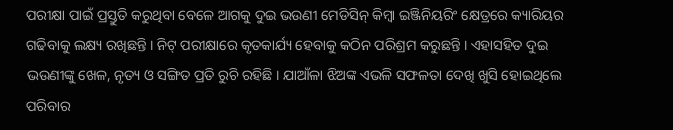ପରୀକ୍ଷା ପାଇଁ ପ୍ରସ୍ତୁତି କରୁଥିବା ବେଳେ ଆଗକୁ ଦୁଇ ଭଉଣୀ ମେଡିସିନ୍ କିମ୍ବା ଇଞ୍ଜିନିୟରିଂ କ୍ଷେତ୍ରରେ କ୍ୟାରିୟର ଗଢିବାକୁ ଲକ୍ଷ୍ୟ ରଖିଛନ୍ତି । ନିଟ୍ ପରୀକ୍ଷାରେ କୃତକାର୍ଯ୍ୟ ହେବାକୁ କଠିନ ପରିଶ୍ରମ କରୁଛନ୍ତି । ଏହାସହିତ ଦୁଇ ଭଉଣୀଙ୍କୁ ଖେଳ, ନୃତ୍ୟ ଓ ସଙ୍ଗିତ ପ୍ରତି ରୁଚି ରହିଛି । ଯାଆଁଳା ଝିଅଙ୍କ ଏଭଳି ସଫଳତା ଦେଖି ଖୁସି ହୋଇଥିଲେ ପରିବାର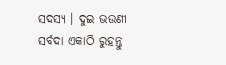ସଦସ୍ୟ । ଦୁଇ ଭଉଣୀ ସର୍ବଦା ଏକାଠି ରୁହନ୍ତୁ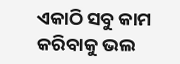ଏକାଠି ସବୁ କାମ କରିବାକୁ ଭଲ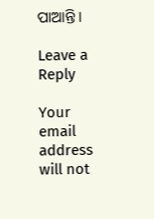ପାଆନ୍ତି ।

Leave a Reply

Your email address will not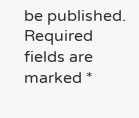be published. Required fields are marked *